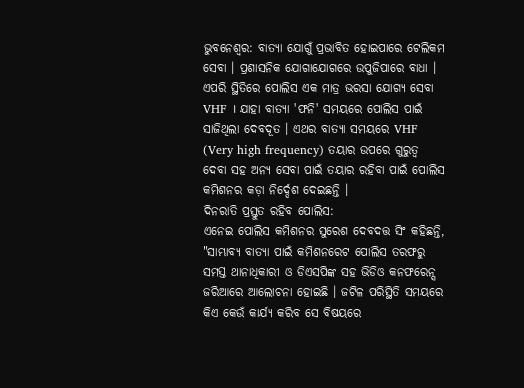ଭୁବନେଶ୍ବର: ବାତ୍ୟା ଯୋଗୁଁ ପ୍ରଭାବିତ ହୋଇପାରେ ଟେଲିକମ ସେବା । ପ୍ରଶାସନିକ ଯୋଗାଯୋଗରେ ଉପୁଜିପାରେ ବାଧା । ଏପରି ସ୍ଥିତିରେ ପୋଲିସ ଏକ ମାତ୍ର ଭରସା ଯୋଗ୍ୟ ସେବା VHF । ଯାହା ବାତ୍ୟା 'ଫନି' ସମୟରେ ପୋଲିସ ପାଇଁ ସାଜିଥିଲା ଦେବଦୂତ । ଏଥର ବାତ୍ୟା ସମୟରେ VHF (Very high frequency) ତୟାର ଉପରେ ଗୁରୁତ୍ବ ଦେବା ସହ ଅନ୍ୟ ସେବା ପାଇଁ ତୟାର ରହିବା ପାଇଁ ପୋଲିସ କମିଶନର କଡ଼ା ନିର୍ଦ୍ଦେଶ ଦେଇଛନ୍ତି ।
ଦିନରାତି ପ୍ରସ୍ତୁତ ରହିବ ପୋଲିସ:
ଏନେଇ ପୋଲିସ କମିଶନର ସୁରେଶ ଦେବଦତ୍ତ ସିଂ କହିଛନ୍ତି, "ସାମ୍ଭାବ୍ୟ ବାତ୍ୟା ପାଇଁ କମିଶନରେଟ ପୋଲିସ ତରଫରୁ ସମସ୍ତ ଥାନାଧିକାରୀ ଓ ଡିଏସପିଙ୍କ ସହ ଭିଡିଓ କନଫରେନ୍ସ ଜରିଆରେ ଆଲୋଚନା ହୋଇଛି । ଜଟିଳ ପରିସ୍ଥିତି ସମୟରେ କିଏ କେଉଁ କାର୍ଯ୍ୟ କରିବ ସେ ବିଷୟରେ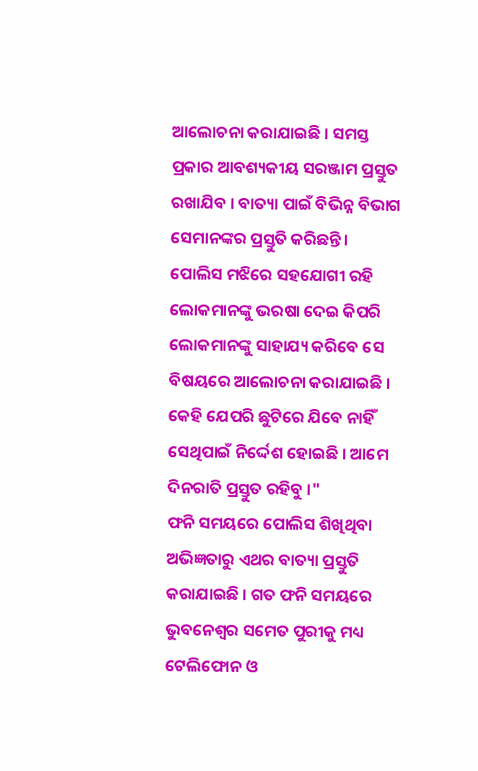ଆଲୋଚନା କରାଯାଇଛି । ସମସ୍ତ ପ୍ରକାର ଆବଶ୍ୟକୀୟ ସରଞ୍ଜାମ ପ୍ରସ୍ତୁତ ରଖାଯିବ । ବାତ୍ୟା ପାଇଁ ବିଭିନ୍ନ ବିଭାଗ ସେମାନଙ୍କର ପ୍ରସ୍ତୁତି କରିଛନ୍ତି । ପୋଲିସ ମଝିରେ ସହଯୋଗୀ ରହି ଲୋକମାନଙ୍କୁ ଭରଷା ଦେଇ କିପରି ଲୋକମାନଙ୍କୁ ସାହାଯ୍ୟ କରିବେ ସେ ବିଷୟରେ ଆଲୋଚନା କରାଯାଇଛି । କେହି ଯେପରି ଛୁଟିରେ ଯିବେ ନାହିଁ ସେଥିପାଇଁ ନିର୍ଦ୍ଦେଶ ହୋଇଛି । ଆମେ ଦିନରାତି ପ୍ରସ୍ତୁତ ରହିବୁ ।"
ଫନି ସମୟରେ ପୋଲିସ ଶିଖିଥିବା ଅଭିଜ୍ଞତାରୁ ଏଥର ବାତ୍ୟା ପ୍ରସ୍ତୁତି କରାଯାଇଛି । ଗତ ଫନି ସମୟରେ ଭୁବନେଶ୍ୱର ସମେତ ପୁରୀକୁ ମଧ୍ୟ ଟେଲିଫୋନ ଓ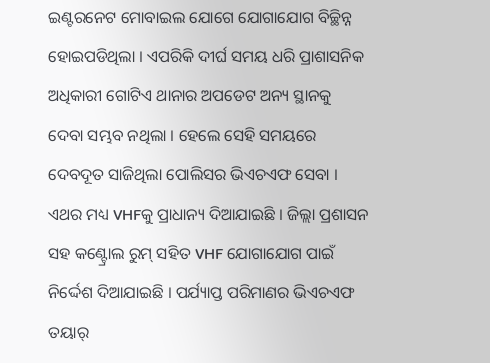ଇଣ୍ଟରନେଟ ମୋବାଇଲ ଯୋଗେ ଯୋଗାଯୋଗ ବିଚ୍ଛିନ୍ନ ହୋଇପଡିଥିଲା । ଏପରିକି ଦୀର୍ଘ ସମୟ ଧରି ପ୍ରାଶାସନିକ ଅଧିକାରୀ ଗୋଟିଏ ଥାନାର ଅପଡେଟ ଅନ୍ୟ ସ୍ଥାନକୁ ଦେବା ସମ୍ଭବ ନଥିଲା । ହେଲେ ସେହି ସମୟରେ ଦେବଦୂତ ସାଜିଥିଲା ପୋଲିସର ଭିଏଚଏଫ ସେବା । ଏଥର ମଧ୍ୟ VHFକୁ ପ୍ରାଧାନ୍ୟ ଦିଆଯାଇଛି । ଜିଲ୍ଲା ପ୍ରଶାସନ ସହ କଣ୍ଟ୍ରୋଲ ରୁମ୍ ସହିତ VHF ଯୋଗାଯୋଗ ପାଇଁ ନିର୍ଦ୍ଦେଶ ଦିଆଯାଇଛି । ପର୍ଯ୍ୟାପ୍ତ ପରିମାଣର ଭିଏଚଏଫ ତୟାର୍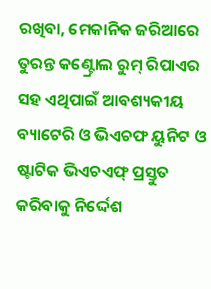ରଖିବା, ମେକାନିକ ଜରିଆରେ ତୁରନ୍ତ କଣ୍ଟ୍ରୋଲ ରୁମ୍ ରିପାଏର ସହ ଏଥିପାଇଁ ଆବଶ୍ୟକୀୟ ବ୍ୟାଟେରି ଓ ଭିଏଚଫ ୟୁନିଟ ଓ ଷ୍ଟାଟିକ ଭିଏଚଏଫ୍ ପ୍ରସ୍ତୁତ କରିବାକୁ ନିର୍ଦ୍ଦେଶ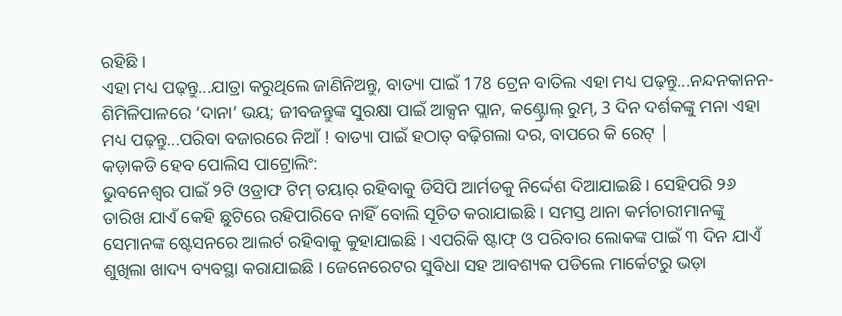ରହିଛି ।
ଏହା ମଧ୍ୟ ପଢ଼ନ୍ତୁ...ଯାତ୍ରା କରୁଥିଲେ ଜାଣିନିଅନ୍ତୁ, ବାତ୍ୟା ପାଇଁ 178 ଟ୍ରେନ ବାତିଲ ଏହା ମଧ୍ୟ ପଢ଼ନ୍ତୁ...ନନ୍ଦନକାନନ-ଶିମିଳିପାଳରେ ‘ଦାନା’ ଭୟ; ଜୀବଜନ୍ତୁଙ୍କ ସୁରକ୍ଷା ପାଇଁ ଆକ୍ସନ ପ୍ଲାନ, କଣ୍ଟ୍ରୋଲ୍ ରୁମ୍, 3 ଦିନ ଦର୍ଶକଙ୍କୁ ମନା ଏହା ମଧ୍ୟ ପଢ଼ନ୍ତୁ...ପରିବା ବଜାରରେ ନିଆଁ ! ବାତ୍ୟା ପାଇଁ ହଠାତ୍ ବଢ଼ିଗଲା ଦର, ବାପରେ କି ରେଟ୍ |
କଡ଼ାକଡି ହେବ ପୋଲିସ ପାଟ୍ରୋଲିଂ:
ଭୁବନେଶ୍ୱର ପାଇଁ ୨ଟି ଓଡ୍ରାଫ ଟିମ୍ ତୟାର୍ ରହିବାକୁ ଡିସିପି ଆର୍ମଡକୁ ନିର୍ଦ୍ଦେଶ ଦିଆଯାଇଛି । ସେହିପରି ୨୬ ତାରିଖ ଯାଏଁ କେହି ଛୁଟିରେ ରହିପାରିବେ ନାହିଁ ବୋଲି ସୂଚିତ କରାଯାଇଛି । ସମସ୍ତ ଥାନା କର୍ମଚାରୀମାନଙ୍କୁ ସେମାନଙ୍କ ଷ୍ଟେସନରେ ଆଲର୍ଟ ରହିବାକୁ କୁହାଯାଇଛି । ଏପରିକି ଷ୍ଟାଫ୍ ଓ ପରିବାର ଲୋକଙ୍କ ପାଇଁ ୩ ଦିନ ଯାଏଁ ଶୁଖିଲା ଖାଦ୍ୟ ବ୍ୟବସ୍ଥା କରାଯାଇଛି । ଜେନେରେଟର ସୁବିଧା ସହ ଆବଶ୍ୟକ ପଡିଲେ ମାର୍କେଟରୁ ଭଡ଼ା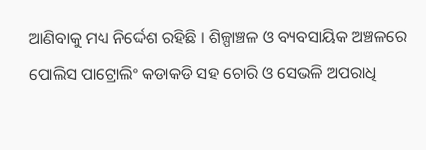ଆଣିବାକୁ ମଧ୍ୟ ନିର୍ଦ୍ଦେଶ ରହିଛି । ଶିଳ୍ପାଞ୍ଚଳ ଓ ବ୍ୟବସାୟିକ ଅଞ୍ଚଳରେ ପୋଲିସ ପାଟ୍ରୋଲିଂ କଡାକଡି ସହ ଚୋରି ଓ ସେଭଳି ଅପରାଧି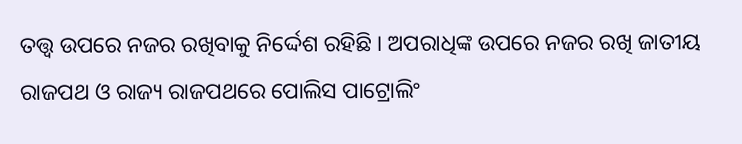ତତ୍ତ୍ବ ଉପରେ ନଜର ରଖିବାକୁ ନିର୍ଦ୍ଦେଶ ରହିଛି । ଅପରାଧିଙ୍କ ଉପରେ ନଜର ରଖି ଜାତୀୟ ରାଜପଥ ଓ ରାଜ୍ୟ ରାଜପଥରେ ପୋଲିସ ପାଟ୍ରୋଲିଂ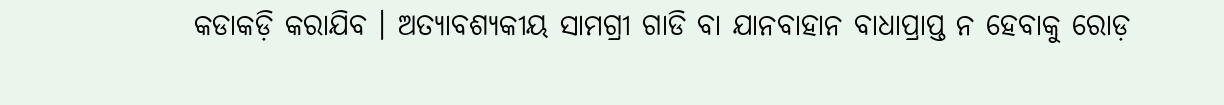କଡାକଡ଼ି କରାଯିବ । ଅତ୍ୟାବଶ୍ୟକୀୟ ସାମଗ୍ରୀ ଗାଡି ବା ଯାନବାହାନ ବାଧାପ୍ରାପ୍ତ ନ ହେବାକୁ ରୋଡ଼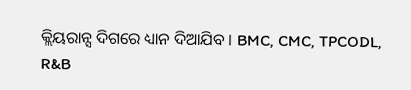କ୍ଲିୟରାନ୍ସ ଦିଗରେ ଧ୍ୟାନ ଦିଆଯିବ । BMC, CMC, TPCODL, R&B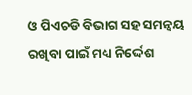ଓ ପିଏଚଡି ବିଭାଗ ସହ ସମନ୍ବୟ ରଖିବା ପାଇଁ ମଧ୍ୟ ନିର୍ଦ୍ଦେଶ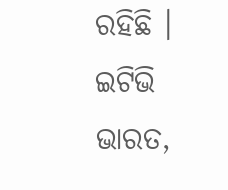ରହିଛି ।
ଇଟିଭି ଭାରତ,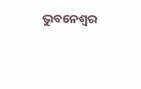ଭୁବନେଶ୍ବର